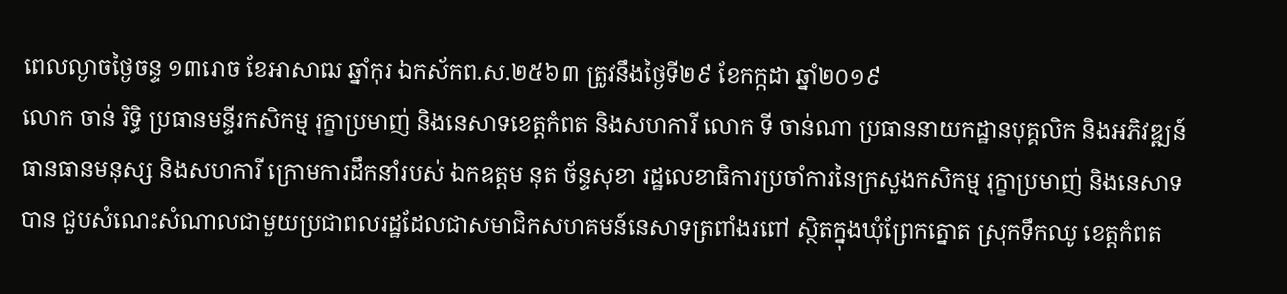ពេលល្ងាចថ្ងៃចន្ទ ១៣រោច ខែអាសាឍ ឆ្នាំកុរ ឯកស័កព.ស.២៥៦៣ ត្រូវនឹងថ្ងៃទី២៩ ខែកក្កដា ឆ្នាំ២០១៩
លោក ចាន់ រិទ្ធិ ប្រធានមន្ទីរកសិកម្ម រុក្ខាប្រមាញ់ និងនេសាទខេត្តកំពត និងសហការី លោក ទី ចាន់ណា ប្រធាននាយកដ្ឋានបុគ្គលិក និងអភិវឌ្ឍន៍ធានធានមនុស្ស និងសហការី ក្រោមការដឹកនាំរបស់ ឯកឧត្តម នុត ច័ន្ទសុខា រដ្ឋលេខាធិការប្រចាំការនៃក្រសួងកសិកម្ម រុក្ខាប្រមាញ់ និងនេសាទ បាន ជួបសំណេះសំណាលជាមួយប្រជាពលរដ្ឋដែលជាសមាជិកសហគមន៍នេសាទត្រពាំងរពៅ ស្ថិតក្នុងឃុំព្រែកត្នោត ស្រុកទឹកឈូ ខេត្តកំពត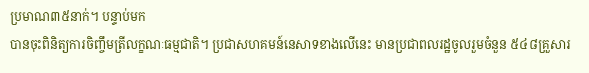ប្រមាណ៣៥នាក់។ បន្ទាប់មក
បានចុះពិនិត្យការចិញ្ចឹមត្រីលក្ខណៈធម្មជាតិ។ ប្រជាសហគមន៍នេសាទខាងលើនេះ មានប្រជាពលរដ្ឋចូលរួមចំនួន ៥៤៨គ្រួសារ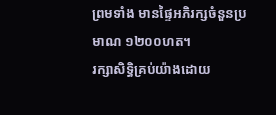ព្រមទាំង មានផ្ទៃអភិរក្សចំនួនប្រមាណ ១២០០ហត។
រក្សាសិទិ្ធគ្រប់យ៉ាងដោយ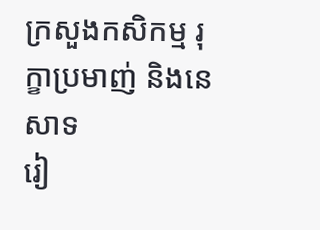ក្រសួងកសិកម្ម រុក្ខាប្រមាញ់ និងនេសាទ
រៀ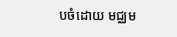បចំដោយ មជ្ឈម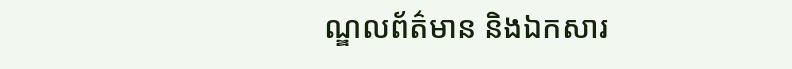ណ្ឌលព័ត៌មាន និងឯកសារ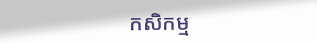កសិកម្ម